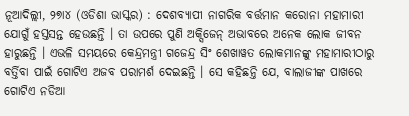ନୂଆଦିଲ୍ଲୀ, ୨୭ା୪ (ଓଡିଶା ଭାସ୍କର) : ଦେଶବ୍ୟାପୀ ନାଗରିକ ବର୍ତ୍ତମାନ କରୋନା ମହାମାରୀ ଯୋଗୁଁ ହସ୍ତସନ୍ତ ହେଉଛନ୍ତି । ତା ଉପରେ ପୁଣି ଅକ୍ସିଜେନ୍ ଅଭାବରେ ଅନେକ ଲୋକ ଜୀବନ ହାରୁଛନ୍ତି । ଏଭଳି ସମୟରେ କେନ୍ଦ୍ରମନ୍ତ୍ରୀ ଗଜେନ୍ଦ୍ର ସିଂ ଶେଖାୱତ ଲୋକମାନଙ୍କୁ ମହାମାରୀଠାରୁ ବର୍ତ୍ତିବା ପାଇଁ ଗୋଟିଏ ଅଜବ ପରାମର୍ଶ ଦେଇଛନ୍ତି । ସେ କହିଛନ୍ତି ଯେ, ବାଲାଜୀଙ୍କ ପାଖରେ ଗୋଟିଏ ନଡିଆ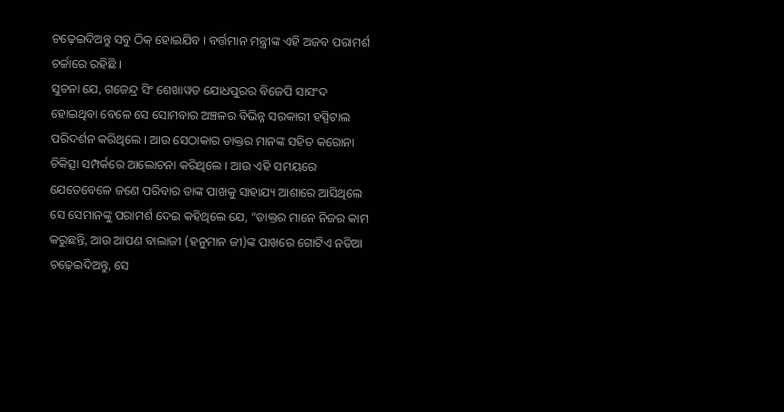ଚଢ଼େଇଦିଅନ୍ତୁ ସବୁ ଠିକ୍ ହୋଇଯିବ । ବର୍ତ୍ତମାନ ମନ୍ତ୍ରୀଙ୍କ ଏହି ଅଜବ ପରାମର୍ଶ ଚର୍ଚ୍ଚାରେ ରହିଛି ।
ସୁଚନା ଯେ, ଗଜେନ୍ଦ୍ର ସିଂ ଶେଖାୱତ ଯୋଧପୁରର ବିଜେପି ସାସଂଦ ହୋଇଥିବା ବେଳେ ସେ ସୋମବାର ଅଞ୍ଚଳର ବିଭିନ୍ନ ସରକାରୀ ହସ୍ପିଟାଲ ପରିଦର୍ଶନ କରିଥିଲେ । ଆଉ ସେଠାକାର ଡାକ୍ତର ମାନଙ୍କ ସହିତ କରୋନା ଚିକିତ୍ସା ସମ୍ପର୍କରେ ଆଲୋଚନା କରିଥିଲେ । ଆଉ ଏହି ସମୟରେ ଯେତେବେଳେ ଜଣେ ପରିବାର ତାଙ୍କ ପାଖକୁ ସାହାଯ୍ୟ ଆଶାରେ ଆସିଥିଲେ ସେ ସେମାନଙ୍କୁ ପରାମର୍ଶ ଦେଇ କହିଥିଲେ ଯେ, “ଡାକ୍ତର ମାନେ ନିଜର କାମ କରୁଛନ୍ତି, ଆଉ ଆପଣ ବାଲାଜୀ (ହନୁମାନ ଜୀ)ଙ୍କ ପାଖରେ ଗୋଟିଏ ନଡିଆ ଚଢ଼େଇଦିଅନ୍ତୁ, ସେ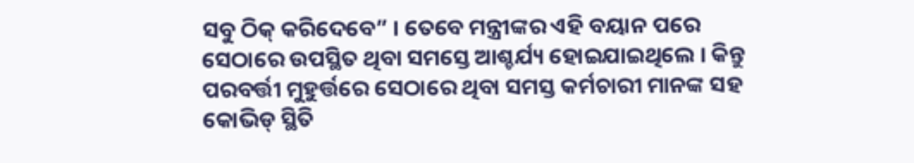ସବୁ ଠିକ୍ କରିଦେବେ” । ତେବେ ମନ୍ତ୍ରୀଙ୍କର ଏହି ବୟାନ ପରେ ସେଠାରେ ଉପସ୍ଥିତ ଥିବା ସମସ୍ତେ ଆଶ୍ଚର୍ଯ୍ୟ ହୋଇଯାଇଥିଲେ । କିନ୍ତୁ ପରବର୍ତ୍ତୀ ମୁହୁର୍ତ୍ତରେ ସେଠାରେ ଥିବା ସମସ୍ତ କର୍ମଚାରୀ ମାନଙ୍କ ସହ କୋଭିଡ୍ ସ୍ଥିତି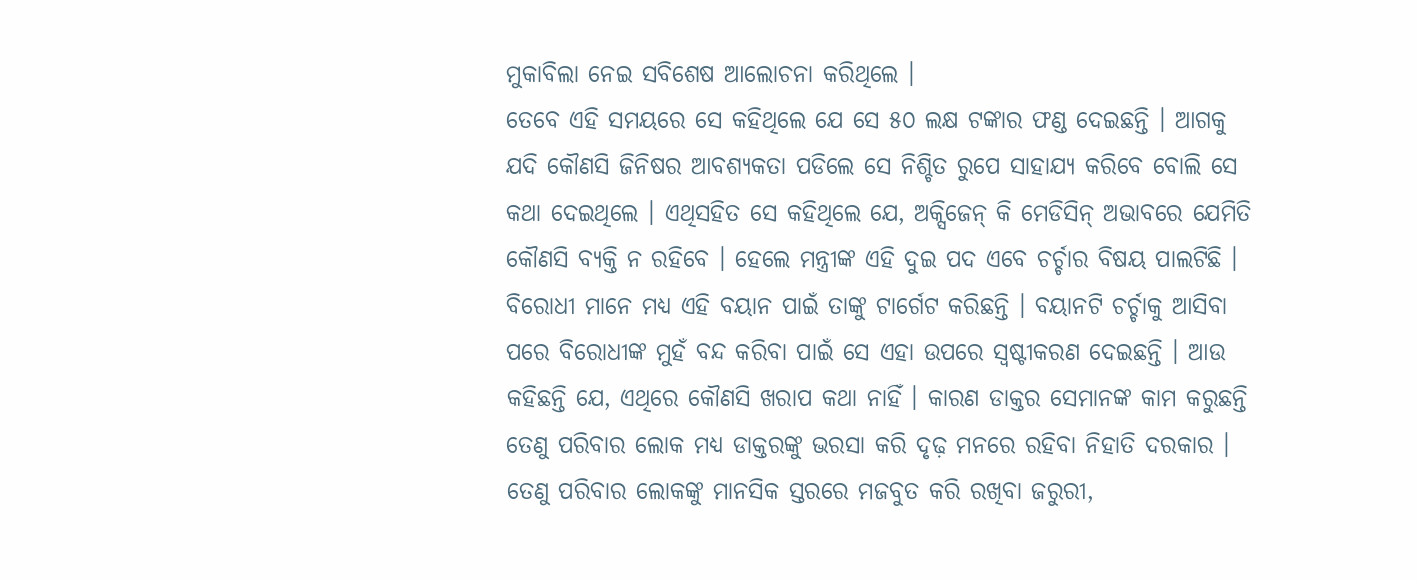ମୁକାବିଲା ନେଇ ସବିଶେଷ ଆଲୋଚନା କରିଥିଲେ ।
ତେବେ ଏହି ସମୟରେ ସେ କହିଥିଲେ ଯେ ସେ ୫୦ ଲକ୍ଷ ଟଙ୍କାର ଫଣ୍ଡ ଦେଇଛନ୍ତି । ଆଗକୁ ଯଦି କୌଣସି ଜିନିଷର ଆବଶ୍ୟକତା ପଡିଲେ ସେ ନିଶ୍ଚିତ ରୁପେ ସାହାଯ୍ୟ କରିବେ ବୋଲି ସେ କଥା ଦେଇଥିଲେ । ଏଥିସହିତ ସେ କହିଥିଲେ ଯେ, ଅକ୍ସିଜେନ୍ କି ମେଡିସିନ୍ ଅଭାବରେ ଯେମିତି କୌଣସି ବ୍ୟକ୍ତି ନ ରହିବେ । ହେଲେ ମନ୍ତ୍ରୀଙ୍କ ଏହି ଦୁଇ ପଦ ଏବେ ଚର୍ଚ୍ଚାର ବିଷୟ ପାଲଟିଛି । ବିରୋଧୀ ମାନେ ମଧ୍ୟ ଏହି ବୟାନ ପାଇଁ ତାଙ୍କୁ ଟାର୍ଗେଟ କରିଛନ୍ତି । ବୟାନଟି ଚର୍ଚ୍ଚାକୁ ଆସିବା ପରେ ବିରୋଧୀଙ୍କ ମୁହଁ ବନ୍ଦ କରିବା ପାଇଁ ସେ ଏହା ଉପରେ ସ୍ୱଷ୍ଟୀକରଣ ଦେଇଛନ୍ତି । ଆଉ କହିଛନ୍ତି ଯେ, ଏଥିରେ କୌଣସି ଖରାପ କଥା ନାହିଁ । କାରଣ ଡାକ୍ତର ସେମାନଙ୍କ କାମ କରୁଛନ୍ତି ତେଣୁ ପରିବାର ଲୋକ ମଧ୍ୟ ଡାକ୍ତରଙ୍କୁ ଭରସା କରି ଦୃଢ଼ ମନରେ ରହିବା ନିହାତି ଦରକାର । ତେଣୁ ପରିବାର ଲୋକଙ୍କୁ ମାନସିକ ସ୍ତରରେ ମଜବୁତ କରି ରଖିବା ଜରୁରୀ,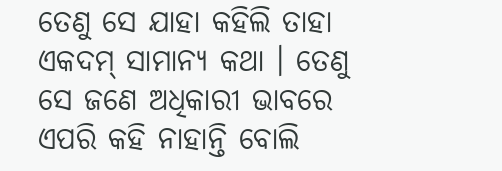ତେଣୁ ସେ ଯାହା କହିଲି ତାହା ଏକଦମ୍ ସାମାନ୍ୟ କଥା । ତେଣୁ ସେ ଜଣେ ଅଧିକାରୀ ଭାବରେ ଏପରି କହି ନାହାନ୍ତି ବୋଲି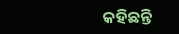କହିଛନ୍ତି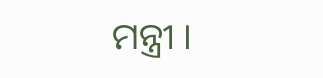ମନ୍ତ୍ରୀ ।